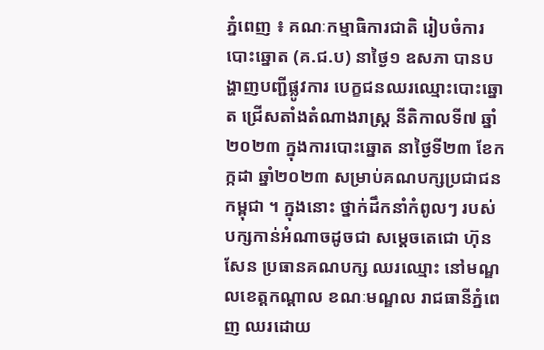ភ្នំពេញ ៖ គណៈកម្មាធិការជាតិ រៀបចំការបោះឆ្នោត (គ.ជ.ប) នាថ្ងៃ១ ឧសភា បានបង្ហាញបញ្ជីផ្លូវការ បេក្ខជនឈរឈ្មោះបោះឆ្នោត ជ្រើសតាំងតំណាងរាស្ត្រ នីតិកាលទី៧ ឆ្នាំ២០២៣ ក្នុងការបោះឆ្នោត នាថ្ងៃទី២៣ ខែកក្កដា ឆ្នាំ២០២៣ សម្រាប់គណបក្សប្រជាជនកម្ពុជា ។ ក្នុងនោះ ថ្នាក់ដឹកនាំកំពូលៗ របស់បក្សកាន់អំណាចដូចជា សម្តេចតេជោ ហ៊ុន សែន ប្រធានគណបក្ស ឈរឈ្មោះ នៅមណ្ឌលខេត្តកណ្តាល ខណៈមណ្ឌល រាជធានីភ្នំពេញ ឈរដោយ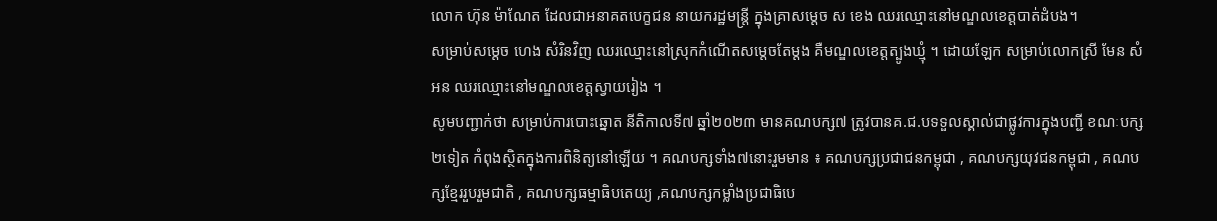លោក ហ៊ុន ម៉ាណែត ដែលជាអនាគតបេក្ខជន នាយករដ្ឋមន្រ្តី ក្នុងគ្រាសម្តេច ស ខេង ឈរឈ្មោះនៅមណ្ឌលខេត្តបាត់ដំបង។
សម្រាប់សម្តេច ហេង សំរិនវិញ ឈរឈ្មោះនៅស្រុកកំណើតសម្តេចតែម្តង គឺមណ្ឌលខេត្តត្បូងឃ្មុំ ។ ដោយឡែក សម្រាប់លោកស្រី មែន សំអន ឈរឈ្មោះនៅមណ្ឌលខេត្តស្វាយរៀង ។
សូមបញ្ជាក់ថា សម្រាប់ការបោះឆ្នោត នីតិកាលទី៧ ឆ្នាំ២០២៣ មានគណបក្ស៧ ត្រូវបានគ.ជ.បទទួលស្គាល់ជាផ្លូវការក្នុងបញ្ជី ខណៈបក្ស២ទៀត កំពុងស្ថិតក្នុងការពិនិត្យនៅឡើយ ។ គណបក្សទាំង៧នោះរួមមាន ៖ គណបក្សប្រជាជនកម្ពុជា , គណបក្សយុវជនកម្ពុជា , គណបក្សខ្មែររួបរួមជាតិ , គណបក្សធម្មាធិបតេយ្យ ,គណបក្សកម្លាំងប្រជាធិបេ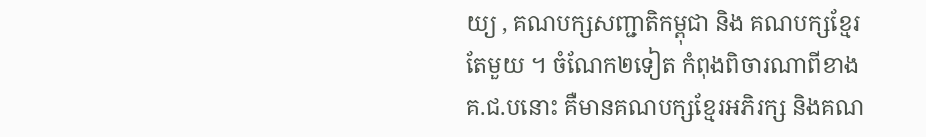យ្យ , គណបក្សសញ្ជាតិកម្ពុជា និង គណបក្សខ្មែរតែមួយ ។ ចំណែក២ទៀត កំពុងពិចារណាពីខាងគ.ជ.បនោះ គឺមានគណបក្សខ្មែរអភិរក្ស និងគណ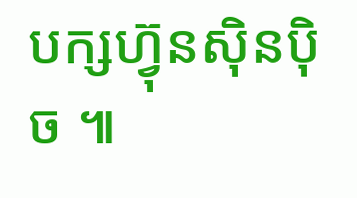បក្សហ្វ៊ុនស៊ិនប៉ិច ៕